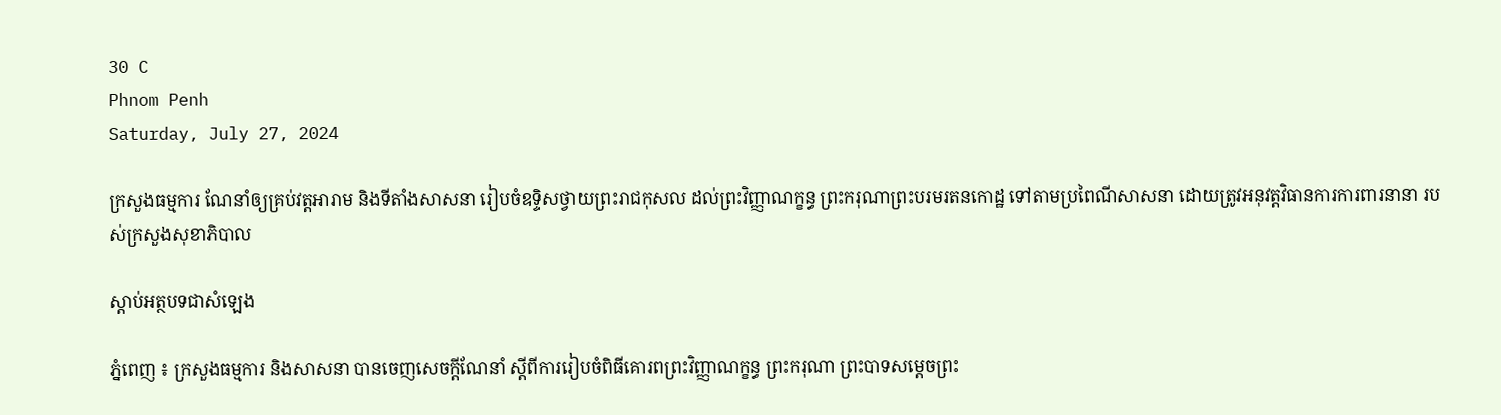30 C
Phnom Penh
Saturday, July 27, 2024

ក្រសួងធម្មការ ណែនាំឲ្យគ្រប់វត្តអារាម និងទីតាំងសាសនា រៀបចំឧទ្ទិសថ្វាយព្រះរាជកុសល ដល់ព្រះវិញ្ញាណក្ខន្ធ ព្រះករុណាព្រះបរមរតនកោដ្ឋ ទៅតាមប្រពៃណីសាសនា ដោយត្រូវអនុវត្តវិធានការការពារនានា របស់ក្រសួងសុខាភិបាល

ស្តាប់អត្ថបទជាសំឡេង

ភ្នំពេញ ៖ ក្រសួងធម្មការ និងសាសនា បានចេញសេចក្តីណែនាំ ស្ដីពីការរៀបចំពិធីគោរពព្រះវិញ្ញាណក្ខន្ធ ព្រះករុណា ព្រះបាទសម្ដេចព្រះ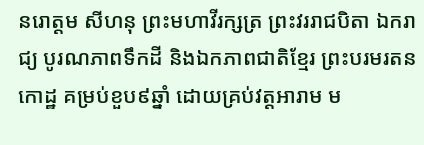នរោត្តម សីហនុ ព្រះមហាវីរក្សត្រ ព្រះវររាជបិតា ឯករាជ្យ បូរណភាពទឹកដី និងឯកភាពជាតិខ្មែរ ព្រះបរមរតនកោដ្ឋ គម្រប់ខួប៩ឆ្នាំ ដោយគ្រប់វត្តអារាម ម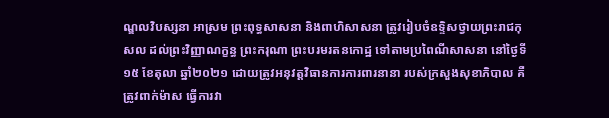ណ្ឌលវិបស្សនា អាស្រម ព្រះពុទ្ធសាសនា និងពាហិសាសនា ត្រូវរៀបចំឧទ្ទិសថ្វាយព្រះរាជកុសល ដល់ព្រះវិញ្ញាណក្ខន្ធ ព្រះករុណា ព្រះបរមរតនកោដ្ឋ ទៅតាមប្រពៃណីសាសនា នៅថ្ងៃទី១៥ ខែតុលា ឆ្នាំ២០២១ ដោយត្រូវអនុវត្តវិធានការការពារនានា របស់ក្រសួងសុខាភិបាល គឺត្រូវពាក់ម៉ាស ធ្វើការវា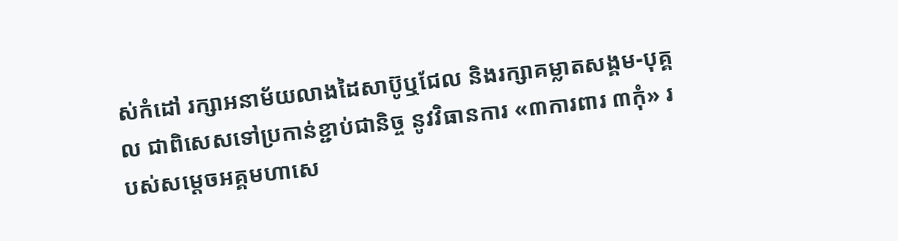ស់កំដៅ រក្សាអនាម័យលាងដៃសាប៊ូឬជែល និងរក្សាគម្លាតសង្គម-បុគ្គល ជាពិសេសទៅប្រកាន់ខ្ជាប់ជានិច្ច នូវវិធានការ «៣ការពារ ៣កុំ» របស់សម្ដេចអគ្គមហាសេ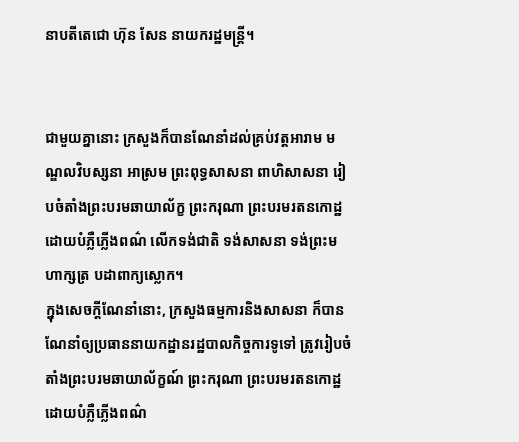នាបតីតេជោ ហ៊ុន សែន នាយករដ្ឋមន្ត្រី។


ជាមួយគ្នានោះ ក្រសួងក៏បានណែនាំដល់គ្រប់វត្តអារាម មណ្ឌលវិបស្សនា អាស្រម ព្រះពុទ្ធសាសនា ពាហិសាសនា រៀបចំតាំងព្រះបរមឆាយាល័ក្ខ ព្រះករុណា ព្រះបរមរតនកោដ្ឋ ដោយបំភ្លឺភ្លើងពណ៌ លើកទង់ជាតិ ទង់សាសនា ទង់ព្រះមហាក្សត្រ បដាពាក្យស្លោក។
ក្នុងសេចក្តីណែនាំនោះ, ក្រសួងធម្មការនិងសាសនា ក៏បានណែនាំឲ្យប្រធាននាយកដ្ឋានរដ្ឋបាលកិច្ចការទូទៅ ត្រូវរៀបចំតាំងព្រះបរមឆាយាល័ក្ខណ៍ ព្រះករុណា ព្រះបរមរតនកោដ្ឋ ដោយបំភ្លឺភ្លើងពណ៌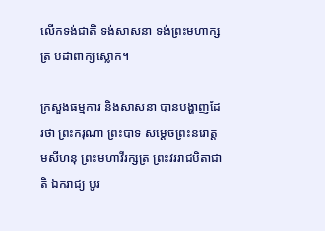លើកទង់ជាតិ ទង់សាសនា ទង់ព្រះមហាក្សត្រ បដាពាក្យស្លោក។

ក្រសួងធម្មការ និងសាសនា បានបង្ហាញដែរថា ព្រះករុណា ព្រះបាទ សម្ដេចព្រះនរោត្ដមសីហនុ ព្រះមហាវីរក្សត្រ ព្រះវររាជបិតាជាតិ ឯករាជ្យ បូរ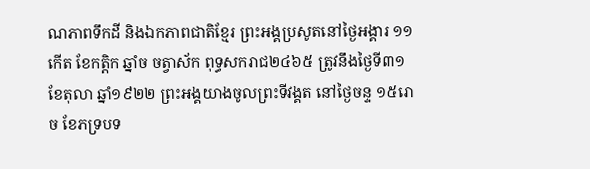ណភាពទឹកដី និងឯកភាពជាតិខ្មែរ ព្រះអង្គប្រសូតនៅថ្ងៃអង្គារ ១១កើត ខែកត្តិក ឆ្នាំច ចត្វាស័ក ពុទ្ធសករាជ២៤៦៥ ត្រូវនឹងថ្ងៃទី៣១ ខែតុលា ឆ្នាំ១៩២២ ព្រះអង្គយាងចូលព្រះទីវង្គត នៅថ្ងៃចន្ទ ១៥រោច ខែភទ្របទ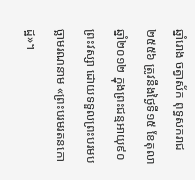ឆ្នាំរោង ចត្វាស័ក ពុទ្ធសករាជ២៥៥៦ ត្រូវនឹងថ្ងៃទី១៥ ខែតុលា ឆ្នាំ២០១២ ក្នុងព្រះជន្មអាយុ៩០ព្រះវស្សា ដោយទទួលព្រះបរមបច្ឆាមរណនាម «ព្រះបរមរតនកោដ្ឋ»។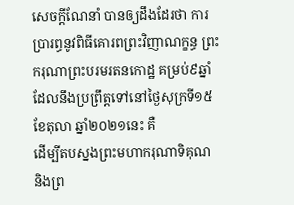សេចក្តីណែនាំ បានឲ្យដឹងដែរថា ការប្រារព្ធនូវពិធីគោរពព្រះវិញាណក្ខន្ធ ព្រះករុណាព្រះបរមរតនកោដ្ឋ គម្រប់៩ឆ្នាំ ដែលនឹងប្រព្រឹត្តទៅនៅថ្ងៃសុក្រទី១៥ ខែតុលា ឆ្នាំ២០២១នេះ គឺ
ដើម្បីតបស្នងព្រះមហាករុណាទិគុណ និងព្រ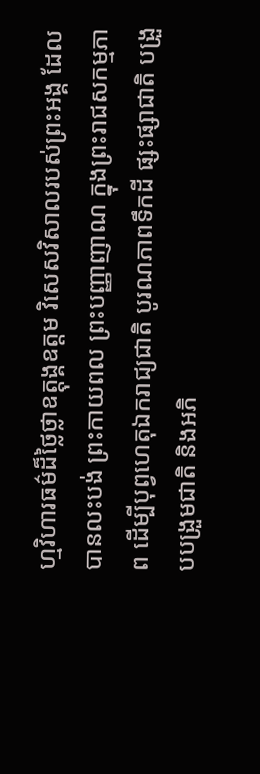ហ្មវិហារធម៌ដ៏ថ្លៃថ្លាឧត្តុង្គឧត្តម វិសេសវិសាលរបស់ព្រះអង្គ ដែលបានលះបង់ ព្រះកាយពល ព្រះបញ្ញាញាណ ក្នុងព្រះរាជសកម្មភាព ដើម្បីបុព្វហេតុឯករាជ្យជាតិ បូរណភាពទឹកដី ផ្សះផ្សាជាតិ បង្រួបបង្រួមជាតិ និងអភិ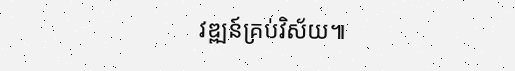វឌ្ឍន៍គ្រប់វិស័យ៕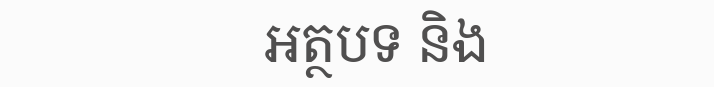អត្ថបទ និង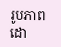រូបភាពដោ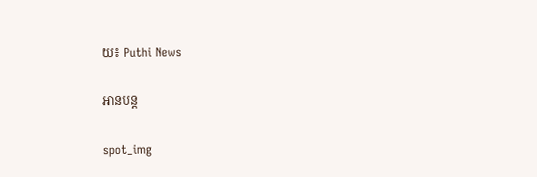យ៖ Puthi News

អានបន្ត

spot_img